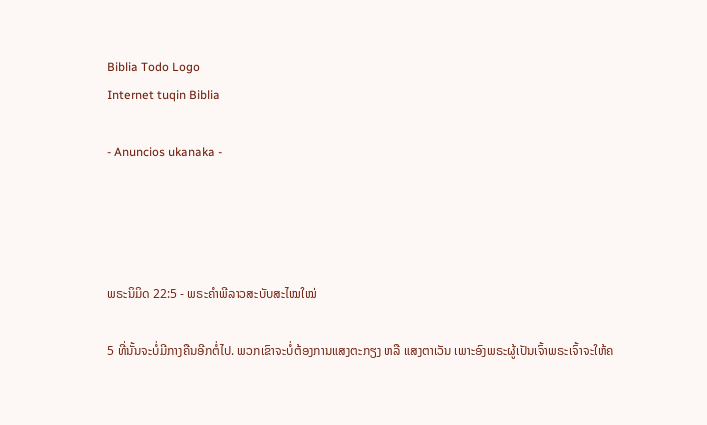Biblia Todo Logo
Internet tuqin Biblia

- Anuncios ukanaka -




ພຣະນິມິດ 22:5 - ພຣະຄຳພີລາວສະບັບສະໄໝໃໝ່

5 ທີ່ນັ້ນຈະບໍ່ມີກາງຄືນອີກຕໍ່ໄປ. ພວກເຂົາຈະບໍ່ຕ້ອງການແສງຕະກຽງ ຫລື ແສງຕາເວັນ ເພາະອົງພຣະຜູ້ເປັນເຈົ້າພຣະເຈົ້າຈະໃຫ້ຄ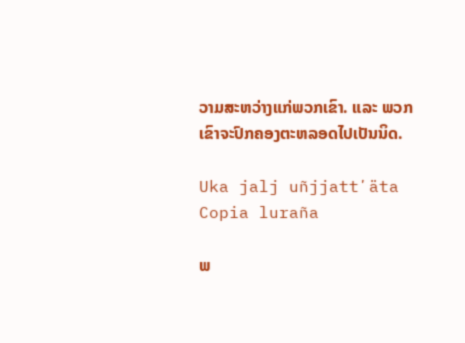ວາມສະຫວ່າງແກ່ພວກເຂົາ. ແລະ ພວກເຂົາຈະປົກຄອງຕະຫລອດໄປເປັນນິດ.

Uka jalj uñjjattʼäta Copia luraña

ພ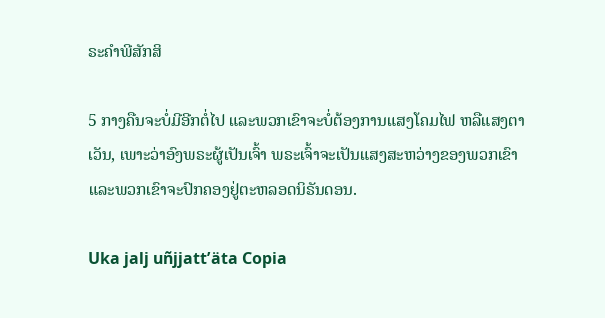ຣະຄຳພີສັກສິ

5 ກາງຄືນຈະບໍ່ມີອີກຕໍ່ໄປ ແລະພວກເຂົາຈະບໍ່ຕ້ອງການແສງໂຄມໄຟ ຫລືແສງຕາເວັນ, ເພາະວ່າອົງພຣະຜູ້ເປັນເຈົ້າ ພຣະເຈົ້າຈະເປັນແສງສະຫວ່າງຂອງພວກເຂົາ ແລະພວກເຂົາຈະປົກຄອງຢູ່ຕະຫລອດນິຣັນດອນ.

Uka jalj uñjjattʼäta Copia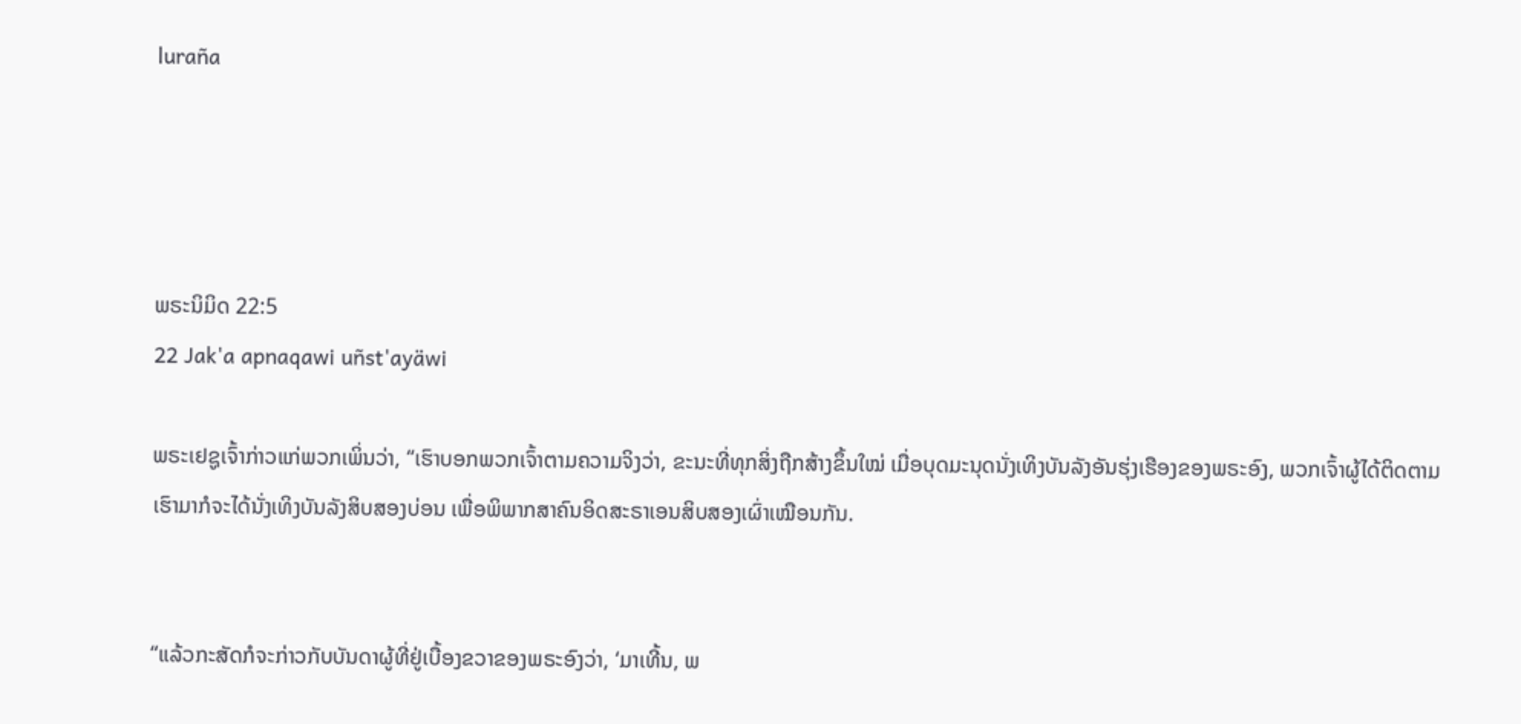luraña




ພຣະນິມິດ 22:5
22 Jak'a apnaqawi uñst'ayäwi

ພຣະເຢຊູເຈົ້າກ່າວແກ່ພວກເພິ່ນວ່າ, “ເຮົາບອກພວກເຈົ້າຕາມຄວາມຈິງວ່າ, ຂະນະທີ່ທຸກສິ່ງຖືກສ້າງຂຶ້ນໃໝ່ ເມື່ອບຸດມະນຸດນັ່ງເທິງບັນລັງອັນຮຸ່ງເຮືອງຂອງພຣະອົງ, ພວກເຈົ້າຜູ້ໄດ້ຕິດຕາມເຮົາມາກໍຈະໄດ້ນັ່ງເທິງບັນລັງສິບສອງບ່ອນ ເພື່ອພິພາກສາຄົນອິດສະຣາເອນສິບສອງເຜົ່າເໝືອນກັນ.


“ແລ້ວກະສັດກໍຈະກ່າວກັບບັນດາຜູ້ທີ່ຢູ່ເບື້ອງຂວາຂອງພຣະອົງວ່າ, ‘ມາເທີ້ນ, ພ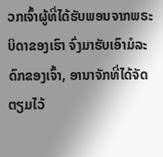ວກເຈົ້າຜູ້ທີ່ໄດ້ຮັບພອນຈາກພຣະບິດາຂອງເຮົາ ຈົ່ງມາຮັບເອົາມໍລະດົກຂອງເຈົ້າ, ອານາຈັກທີ່ໄດ້ຈັດຕຽມໄວ້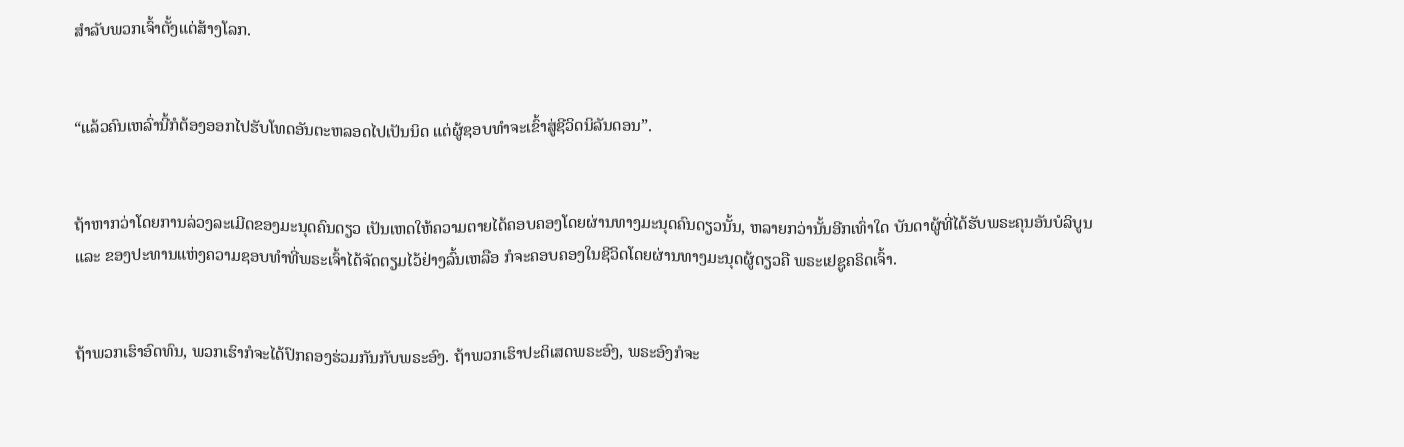ສຳລັບພວກເຈົ້າຕັ້ງແຕ່ສ້າງໂລກ.


“ແລ້ວຄົນເຫລົ່ານີ້ກໍຕ້ອງອອກໄປຮັບໂທດອັນຕະຫລອດໄປເປັນນິດ ແຕ່ຜູ້ຊອບທຳຈະເຂົ້າສູ່ຊີວິດນິລັນດອນ”.


ຖ້າຫາກວ່າໂດຍການລ່ວງລະເມີດຂອງມະນຸດຄົນດຽວ ເປັນເຫດໃຫ້ຄວາມຕາຍໄດ້ຄອບຄອງໂດຍຜ່ານທາງມະນຸດຄົນດຽວນັ້ນ, ຫລາຍກວ່ານັ້ນອີກເທົ່າໃດ ບັນດາຜູ້ທີ່ໄດ້ຮັບພຣະຄຸນອັນບໍລິບູນ ແລະ ຂອງປະທານແຫ່ງຄວາມຊອບທຳທີ່ພຣະເຈົ້າໄດ້ຈັດຕຽມໄວ້ຢ່າງລົ້ນເຫລືອ ກໍຈະຄອບຄອງໃນຊີວິດໂດຍຜ່ານທາງມະນຸດຜູ້ດຽວຄື ພຣະເຢຊູຄຣິດເຈົ້າ.


ຖ້າພວກເຮົາອົດທົນ, ພວກເຮົາກໍຈະໄດ້ປົກຄອງຮ່ວມກັນກັບພຣະອົງ. ຖ້າພວກເຮົາປະຕິເສດພຣະອົງ, ພຣະອົງກໍຈະ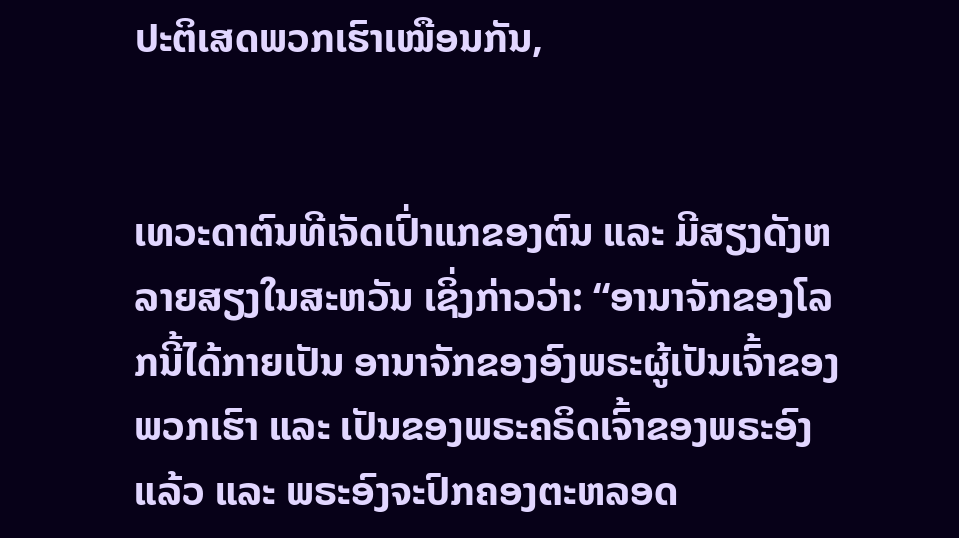ປະຕິເສດພວກເຮົາເໝືອນກັນ,


ເທວະດາຕົນທີເຈັດເປົ່າແກຂອງຕົນ ແລະ ມີສຽງດັງຫລາຍສຽງໃນສະຫວັນ ເຊິ່ງກ່າວວ່າ: “ອານາຈັກຂອງໂລກນີ້ໄດ້ກາຍເປັນ ອານາຈັກຂອງອົງພຣະຜູ້ເປັນເຈົ້າຂອງພວກເຮົາ ແລະ ເປັນຂອງພຣະຄຣິດເຈົ້າຂອງພຣະອົງແລ້ວ ແລະ ພຣະອົງຈະປົກຄອງຕະຫລອດ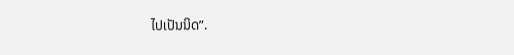ໄປເປັນນິດ”.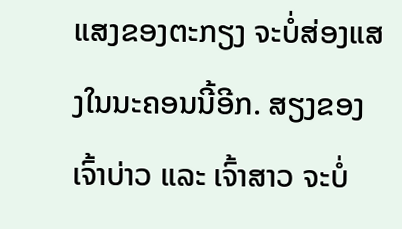ແສງຂອງຕະກຽງ ຈະບໍ່ສ່ອງແສງໃນນະຄອນນີ້ອີກ. ສຽງຂອງເຈົ້າບ່າວ ແລະ ເຈົ້າສາວ ຈະບໍ່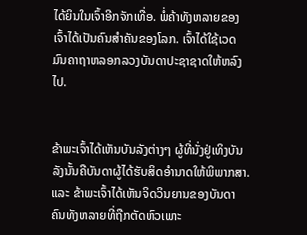ໄດ້ຍິນໃນເຈົ້າອີກຈັກເທື່ອ. ພໍ່ຄ້າທັງຫລາຍຂອງເຈົ້າໄດ້ເປັນຄົນສຳຄັນຂອງໂລກ. ເຈົ້າໄດ້ໃຊ້ເວດມົນຄາຖາຫລອກລວງບັນດາປະຊາຊາດໃຫ້ຫລົງໄປ.


ຂ້າພະເຈົ້າໄດ້ເຫັນບັນລັງຕ່າງໆ ຜູ້ທີ່ນັ່ງຢູ່ເທິງບັນລັງນັ້ນຄືບັນດາຜູ້ໄດ້ຮັບສິດອຳນາດໃຫ້ພິພາກສາ. ແລະ ຂ້າພະເຈົ້າໄດ້ເຫັນຈິດວິນຍານຂອງບັນດາຄົນທັງຫລາຍທີ່ຖືກຕັດຫົວເພາະ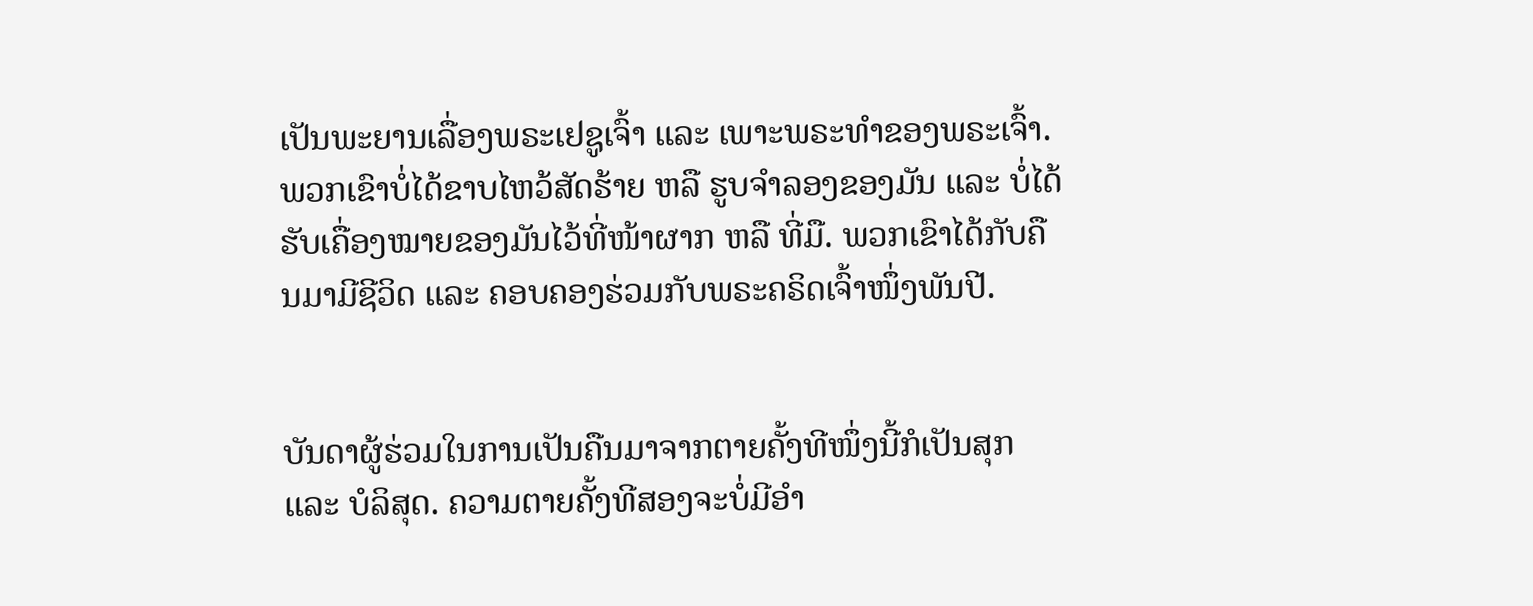ເປັນພະຍານເລື່ອງພຣະເຢຊູເຈົ້າ ແລະ ເພາະພຣະທຳຂອງພຣະເຈົ້າ. ພວກເຂົາບໍ່ໄດ້ຂາບໄຫວ້ສັດຮ້າຍ ຫລື ຮູບຈຳລອງຂອງມັນ ແລະ ບໍ່ໄດ້ຮັບເຄື່ອງໝາຍຂອງມັນໄວ້ທີ່ໜ້າຜາກ ຫລື ທີ່ມື. ພວກເຂົາໄດ້ກັບຄືນມາມີຊີວິດ ແລະ ຄອບຄອງຮ່ວມກັບພຣະຄຣິດເຈົ້າໜຶ່ງພັນປີ.


ບັນດາຜູ້ຮ່ວມໃນການເປັນຄືນມາຈາກຕາຍຄັ້ງທີໜຶ່ງນີ້ກໍເປັນສຸກ ແລະ ບໍລິສຸດ. ຄວາມຕາຍຄັ້ງທີສອງຈະບໍ່ມີອຳ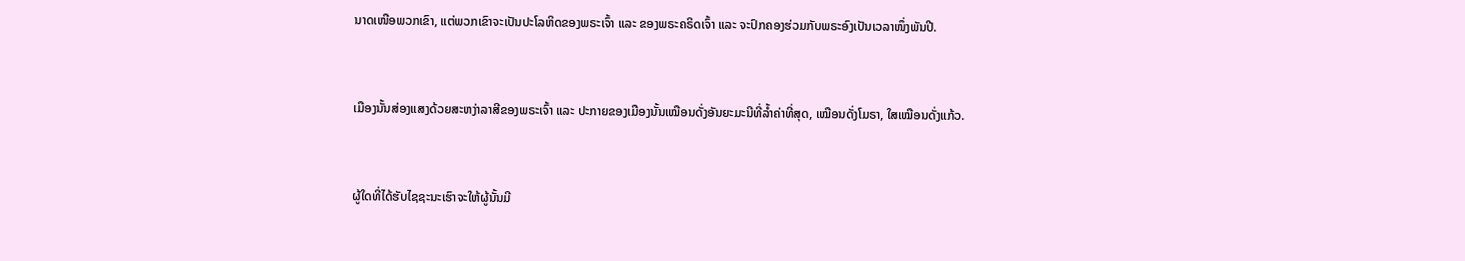ນາດເໜືອພວກເຂົາ, ແຕ່ພວກເຂົາຈະເປັນປະໂລຫິດຂອງພຣະເຈົ້າ ແລະ ຂອງພຣະຄຣິດເຈົ້າ ແລະ ຈະປົກຄອງຮ່ວມກັບພຣະອົງເປັນເວລາໜຶ່ງພັນປີ.


ເມືອງນັ້ນສ່ອງແສງດ້ວຍສະຫງ່າລາສີຂອງພຣະເຈົ້າ ແລະ ປະກາຍຂອງເມືອງນັ້ນເໝືອນດັ່ງອັນຍະມະນີທີ່ລໍ້າຄ່າທີ່ສຸດ, ເໝືອນດັ່ງໂມຣາ, ໃສເໝືອນດັ່ງແກ້ວ.


ຜູ້ໃດທີ່ໄດ້ຮັບໄຊຊະນະເຮົາຈະໃຫ້ຜູ້ນັ້ນມີ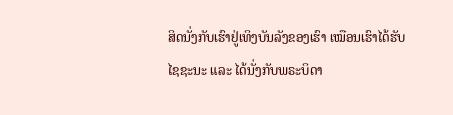ສິດນັ່ງກັບເຮົາຢູ່ເທິງບັນລັງຂອງເຮົາ ເໝືອນເຮົາໄດ້ຮັບໄຊຊະນະ ແລະ ໄດ້ນັ່ງກັບພຣະບິດາ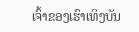ເຈົ້າຂອງເຮົາເທິງບັນ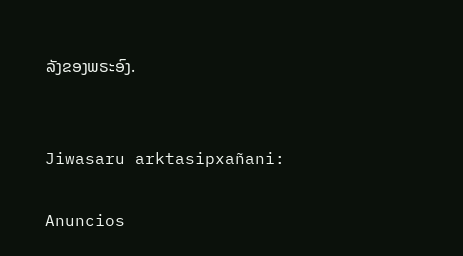ລັງຂອງພຣະອົງ.


Jiwasaru arktasipxañani:

Anuncios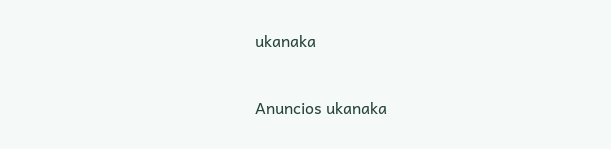ukanaka


Anuncios ukanaka